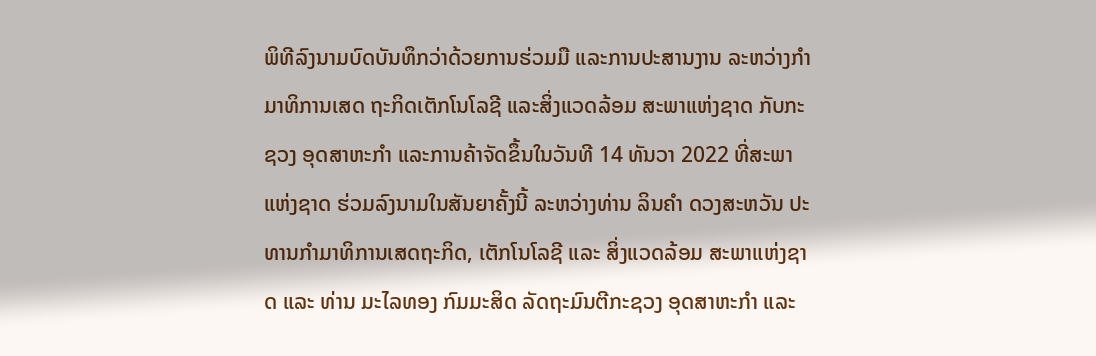ພິທີລົງນາມບົດບັນທຶກວ່າດ້ວຍການຮ່ວມມື ແລະການປະສານງານ ລະຫວ່າງກຳມາທິການເສດ ຖະກິດເຕັກໂນໂລຊີ ແລະສິ່ງແວດລ້ອມ ສະພາແຫ່ງຊາດ ກັບກະຊວງ ອຸດສາຫະກຳ ແລະການຄ້າຈັດຂຶ້ນໃນວັນທີ 14 ທັນວາ 2022 ທີ່ສະພາແຫ່ງຊາດ ຮ່ວມລົງນາມໃນສັນຍາຄັ້ງນີ້ ລະຫວ່າງທ່ານ ລິນຄຳ ດວງສະຫວັນ ປະທານກຳມາທິການເສດຖະກິດ, ເຕັກໂນໂລຊີ ແລະ ສິ່ງແວດລ້ອມ ສະພາແຫ່ງຊາດ ແລະ ທ່ານ ມະໄລທອງ ກົມມະສິດ ລັດຖະມົນຕີກະຊວງ ອຸດສາຫະກຳ ແລະ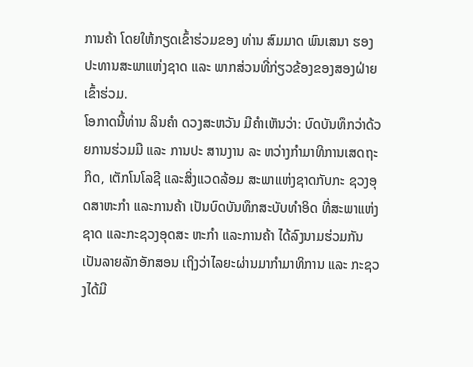ການຄ້າ ໂດຍໃຫ້ກຽດເຂົ້າຮ່ວມຂອງ ທ່ານ ສົມມາດ ພົນເສນາ ຮອງປະທານສະພາແຫ່ງຊາດ ແລະ ພາກສ່ວນທີ່ກ່ຽວຂ້ອງຂອງສອງຝ່າຍເຂົ້າຮ່ວມ.
ໂອກາດນີ້ທ່ານ ລິນຄຳ ດວງສະຫວັນ ມີຄໍາເຫັນວ່າ: ບົດບັນທຶກວ່າດ້ວຍການຮ່ວມມື ແລະ ການປະ ສານງານ ລະ ຫວ່າງກຳມາທິການເສດຖະກິດ, ເຕັກໂນໂລຊີ ແລະສິ່ງແວດລ້ອມ ສະພາແຫ່ງຊາດກັບກະ ຊວງອຸດສາຫະກຳ ແລະການຄ້າ ເປັນບົດບັນທຶກສະບັບທໍາອິດ ທີ່ສະພາແຫ່ງຊາດ ແລະກະຊວງອຸດສະ ຫະກຳ ແລະການຄ້າ ໄດ້ລົງນາມຮ່ວມກັນເປັນລາຍລັກອັກສອນ ເຖິງວ່າໄລຍະຜ່ານມາກຳມາທິການ ແລະ ກະຊວງໄດ້ມີ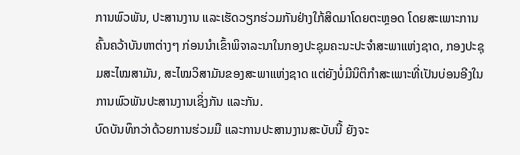ການພົວພັນ, ປະສານງານ ແລະເຮັດວຽກຮ່ວມກັນຢ່າງໃກ້ສິດມາໂດຍຕະຫຼອດ ໂດຍສະເພາະການຄົ້ນຄວ້າບັນຫາຕ່າງໆ ກ່ອນນຳເຂົ້າພິຈາລະນາໃນກອງປະຊຸມຄະນະປະຈຳສະພາແຫ່ງຊາດ, ກອງປະຊຸມສະໄໝສາມັນ, ສະໄໝວິສາມັນຂອງສະພາແຫ່ງຊາດ ແຕ່ຍັງບໍ່ມີນິຕິກໍາສະເພາະທີ່ເປັນບ່ອນອີງໃນການພົວພັນປະສານງານເຊິ່ງກັນ ແລະກັນ.
ບົດບັນທຶກວ່າດ້ວຍການຮ່ວມມື ແລະການປະສານງານສະບັບນີ້ ຍັງຈະ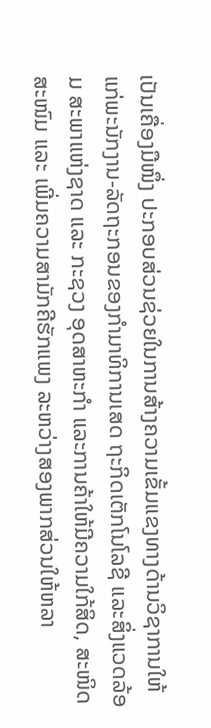ເປັນເຄື່ອງມືໜຶ່ງ ປະກອບສ່ວນຊ່ວຍໃນການສ້າງຄວາມເຂັ້ມແຂງທາງດ້ານວິຊາການໃຫ້ແກ່ພະນັກງານ-ລັດຖະກອນຂອງກຳມາທິການເສດ ຖະກິດເຕັກໂນໂລຊີ ແລະສິ່ງແວດລ້ອມ ສະພາແຫ່ງຊາດ ແລະ ກະຊວງ ອຸດສາຫະກຳ ແລະການຄ້າໃຫ້ມີຄວາມໃກ້ສິດ, ສະໜິດສະໜົມ ແລະ ເພີ່ມຄວາມສາມັກຄີຮັກແພງ ລະຫວ່າງສອງພາກສ່ວນໃຫ້ຫລາ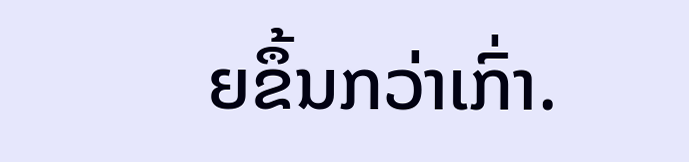ຍຂຶ້ນກວ່າເກົ່າ.